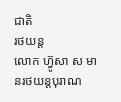ជាតិ
រថយន្ត
លោក ហ្វ៊ូសា ស មានរថយន្តបុរាណ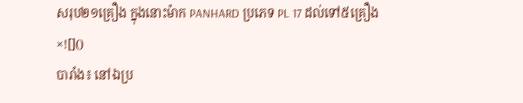សរុប២១គ្រឿង ក្នុងនោះម៉ាក PANHARD ប្រភេទ PL 17 ដល់ទៅ៥គ្រឿង
×![]()
បារាំង៖ នៅឯប្រ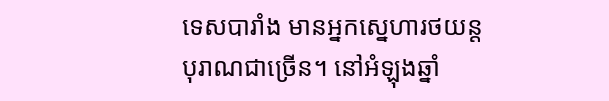ទេសបារាំង មានអ្នកស្នេហារថយន្ដបុរាណជាច្រើន។ នៅអំឡុងឆ្នាំ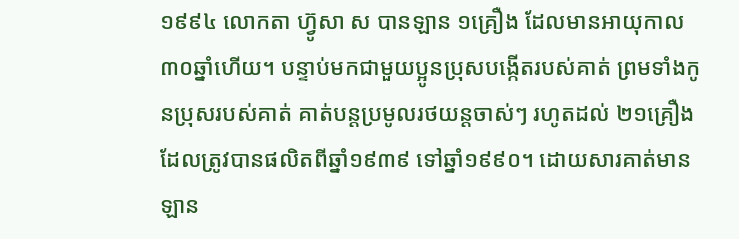១៩៩៤ លោកតា ហ្វ៊ូសា ស បានឡាន ១គ្រឿង ដែលមានអាយុកាល ៣០ឆ្នាំហើយ។ បន្ទាប់មកជាមួយប្អូនប្រុសបង្កើតរបស់គាត់ ព្រមទាំងកូនប្រុសរបស់គាត់ គាត់បន្តប្រមូលរថយន្ដចាស់ៗ រហូតដល់ ២១គ្រឿង ដែលត្រូវបានផលិតពីឆ្នាំ១៩៣៩ ទៅឆ្នាំ១៩៩០។ ដោយសារគាត់មានឡាន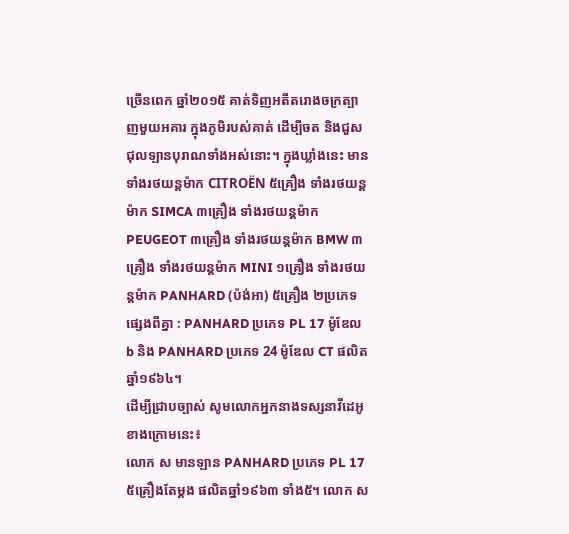ច្រើនពេក ឆ្នាំ២០១៥ គាត់ទិញអតីតរោងចក្រត្បាញមួយអគារ ក្នុងភូមិរបស់គាត់ ដើម្បីចត និងជួសជុលឡានបុរាណទាំងអស់នោះ។ ក្នុងឃ្លាំងនេះ មានទាំងរថយន្ដម៉ាក CITROËN ៥គ្រឿង ទាំងរថយន្ដម៉ាក SIMCA ៣គ្រឿង ទាំងរថយន្ដម៉ាក PEUGEOT ៣គ្រឿង ទាំងរថយន្ដម៉ាក BMW ៣គ្រឿង ទាំងរថយន្ដម៉ាក MINI ១គ្រឿង ទាំងរថយន្ដម៉ាក PANHARD (ប៉ង់អា) ៥គ្រឿង ២ប្រភេទផ្សេងពីគ្នា : PANHARD ប្រភេទ PL 17 ម៉ូឌែល b និង PANHARD ប្រភេទ 24 ម៉ូឌែល CT ផលិតឆ្នាំ១៩៦៤។
ដើម្បីជ្រាបច្បាស់ សូមលោកអ្នកនាងទស្សនាវីដេអូខាងក្រោមនេះ៖
លោក ស មានឡាន PANHARD ប្រភេទ PL 17 ៥គ្រឿងតែម្ដង ផលិតឆ្នាំ១៩៦៣ ទាំង៥។ លោក ស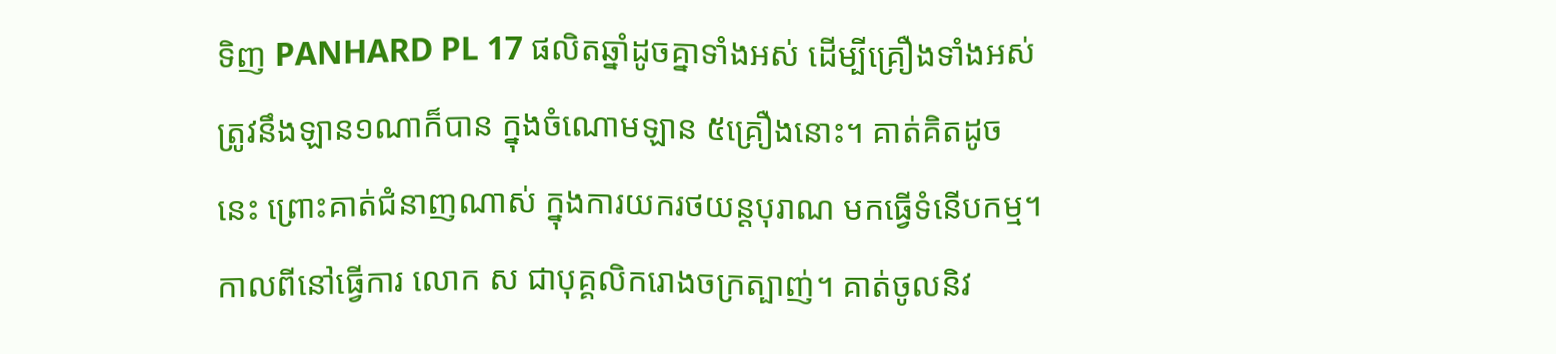ទិញ PANHARD PL 17 ផលិតឆ្នាំដូចគ្នាទាំងអស់ ដើម្បីគ្រឿងទាំងអស់ត្រូវនឹងឡាន១ណាក៏បាន ក្នុងចំណោមឡាន ៥គ្រឿងនោះ។ គាត់គិតដូចនេះ ព្រោះគាត់ជំនាញណាស់ ក្នុងការយករថយន្ដបុរាណ មកធ្វើទំនើបកម្ម។ កាលពីនៅធ្វើការ លោក ស ជាបុគ្គលិករោងចក្រត្បាញ់។ គាត់ចូលនិវ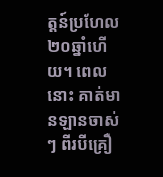ត្តន៍ប្រហែល២០ឆ្នាំហើយ។ ពេលនោះ គាត់មានឡានចាស់ៗ ពីរបីគ្រឿ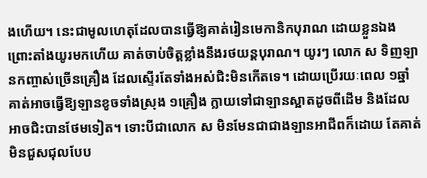ងហើយ។ នេះជាមូលហេតុដែលបានធ្វើឱ្យគាត់រៀនមេកានិកបុរាណ ដោយខ្លួនឯង ព្រោះតាំងយូរមកហើយ គាត់ចាប់ចិត្តខ្លាំងនឹងរថយន្ដបុរាណ។ យូរៗ លោក ស ទិញឡានកញ្ចាស់ច្រើនគ្រឿង ដែលស្ទើរតែទាំងអស់ជិះមិនកើតទេ។ ដោយប្រើរយៈពេល ១ឆ្នាំ គាត់អាចធ្វើឱ្យឡានខូចទាំងស្រុង ១គ្រឿង ក្លាយទៅជាឡានស្អាតដូចពីដើម និងដែលអាចជិះបានថែមទៀត។ ទោះបីជាលោក ស មិនមែនជាជាងឡានអាជីពក៏ដោយ តែគាត់មិនជួសជុលបែប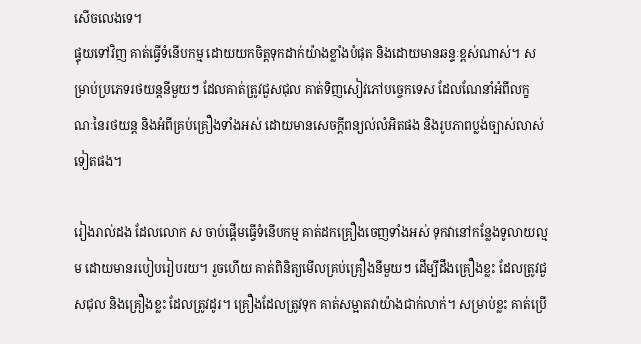សើចលេងទេ។
ផ្ទុយទៅវិញ គាត់ធ្វើទំនើបកម្ម ដោយយកចិត្តទុកដាក់យ៉ាងខ្លាំងបំផុត និងដោយមានឆន្ទៈខ្ពស់ណាស់។ សម្រាប់ប្រភេទរថយន្ដនីមួយៗ ដែលគាត់ត្រូវជួសជុល គាត់ទិញសៀវភៅបច្ចេកទេស ដែលណែនាំអំពីលក្ខណៈនៃរថយន្ដ និងអំពីគ្រប់គ្រឿងទាំងអស់ ដោយមានសេចក្ដីពន្យល់លំអិតផង និងរូបភាពប្លង់ច្បាស់លាស់ទៀតផង។

រៀងរាល់ដង ដែលលោក ស ចាប់ផ្ដើមធ្វើទំនើបកម្ម គាត់ដកគ្រឿងចេញទាំងអស់ ទុកវានៅកន្លែងទូលាយល្មម ដោយមានរបៀបរៀបរយ។ រួចហើយ គាត់ពិនិត្យមើលគ្រប់គ្រឿងនីមួយៗ ដើម្បីដឹងគ្រឿងខ្លះ ដែលត្រូវជួសជុល និងគ្រឿងខ្លះ ដែលត្រូវដូរ។ គ្រឿងដែលត្រូវទុក គាត់សម្អាតវាយ៉ាងជាក់លាក់។ សម្រាប់ខ្លះ គាត់ប្រើ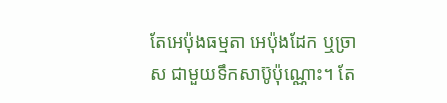តែអេប៉ុងធម្មតា អេប៉ុងដែក ឬច្រាស ជាមួយទឹកសាប៊ូប៉ុណ្ណោះ។ តែ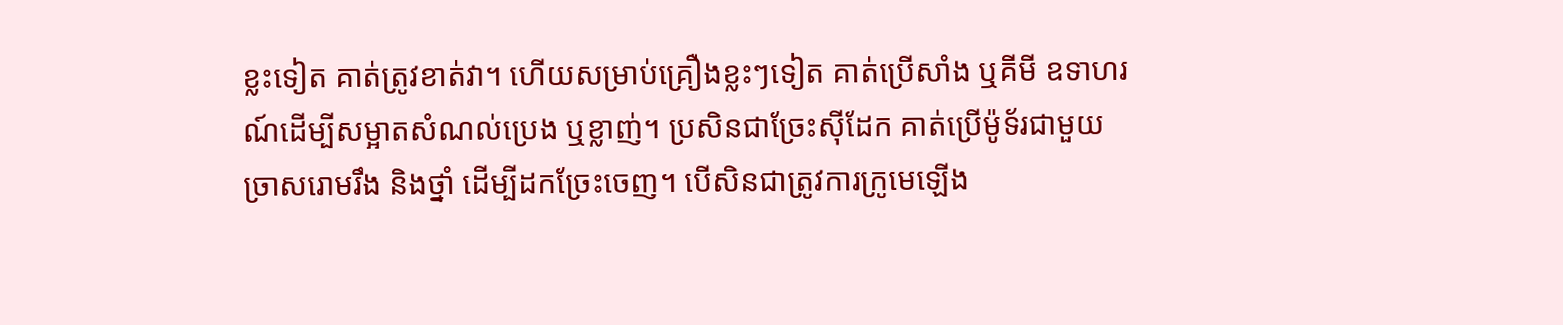ខ្លះទៀត គាត់ត្រូវខាត់វា។ ហើយសម្រាប់គ្រឿងខ្លះៗទៀត គាត់ប្រើសាំង ឬគីមី ឧទាហរណ៍ដើម្បីសម្អាតសំណល់ប្រេង ឬខ្លាញ់។ ប្រសិនជាច្រែះស៊ីដែក គាត់ប្រើម៉ូទ័រជាមួយច្រាសរោមរឹង និងថ្នាំ ដើម្បីដកច្រែះចេញ។ បើសិនជាត្រូវការក្រូមេឡើង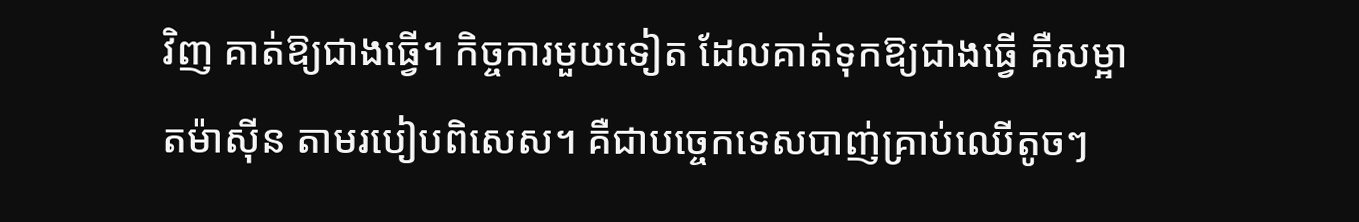វិញ គាត់ឱ្យជាងធ្វើ។ កិច្ចការមួយទៀត ដែលគាត់ទុកឱ្យជាងធ្វើ គឺសម្អាតម៉ាស៊ីន តាមរបៀបពិសេស។ គឺជាបច្ចេកទេសបាញ់គ្រាប់ឈើតូចៗ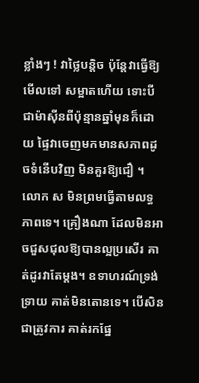ខ្លាំងៗ ! វាថ្លៃបន្តិច ប៉ុន្តែវាធ្វើឱ្យមើលទៅ សម្អាតហើយ ទោះបីជាម៉ាស៊ីនពីប៉ុន្មានឆ្នាំមុនក៏ដោយ ផ្ទៃវាចេញមកមានសភាពដូចទំនើបវិញ មិនគួរឱ្យជឿ ។
លោក ស មិនព្រមធ្វើតាមលទ្ធភាពទេ។ គ្រឿងណា ដែលមិនអាចជួសជុលឱ្យបានល្អប្រសើរ គាត់ដូរវាតែម្ដង។ ឧទាហរណ៍ទ្រង់ទ្រាយ គាត់មិនតោនទេ។ បើសិនជាត្រូវការ គាត់រកផ្នែ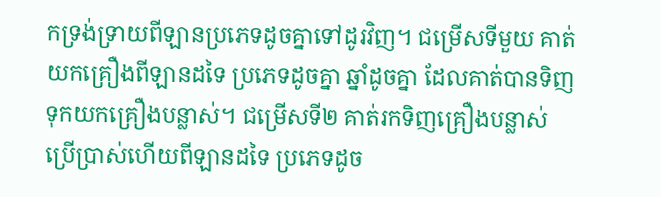កទ្រង់ទ្រាយពីឡានប្រភេទដូចគ្នាទៅដូរវិញ។ ជម្រើសទីមួយ គាត់យកគ្រឿងពីឡានដទៃ ប្រភេទដូចគ្នា ឆ្នាំដូចគ្នា ដែលគាត់បានទិញទុកយកគ្រឿងបន្លាស់។ ជម្រើសទី២ គាត់រកទិញគ្រឿងបន្លាស់ប្រើប្រាស់ហើយពីឡានដទៃ ប្រភេទដូច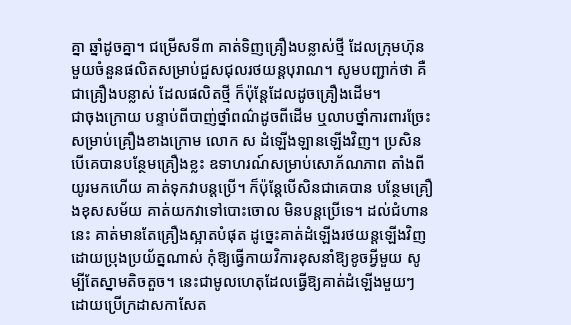គ្នា ឆ្នាំដូចគ្នា។ ជម្រើសទី៣ គាត់ទិញគ្រឿងបន្លាស់ថ្មី ដែលក្រុមហ៊ុនមួយចំនួនផលិតសម្រាប់ជួសជុលរថយន្ដបុរាណ។ សូមបញ្ជាក់ថា គឺជាគ្រឿងបន្លាស់ ដែលផលិតថ្មី ក៏ប៉ុន្តែដែលដូចគ្រឿងដើម។
ជាចុងក្រោយ បន្ទាប់ពីបាញ់ថ្នាំពណ៌ដូចពីដើម ឬលាបថ្នាំការពារច្រែះសម្រាប់គ្រឿងខាងក្រោម លោក ស ដំឡើងឡានឡើងវិញ។ ប្រសិនបើគេបានបន្ថែមគ្រឿងខ្លះ ឧទាហរណ៍សម្រាប់សោភ័ណភាព តាំងពីយូរមកហើយ គាត់ទុកវាបន្តប្រើ។ ក៏ប៉ុន្តែបើសិនជាគេបាន បន្ថែមគ្រឿងខុសសម័យ គាត់យកវាទៅបោះចោល មិនបន្តប្រើទេ។ ដល់ជំហាននេះ គាត់មានតែគ្រឿងស្អាតបំផុត ដូច្នេះគាត់ដំឡើងរថយន្ដឡើងវិញ ដោយប្រុងប្រយ័ត្នណាស់ កុំឱ្យធ្វើកាយវិការខុសនាំឱ្យខូចអ្វីមួយ សូម្បីតែស្នាមតិចតួច។ នេះជាមូលហេតុដែលធ្វើឱ្យគាត់ដំឡើងមួយៗ ដោយប្រើក្រដាសកាសែត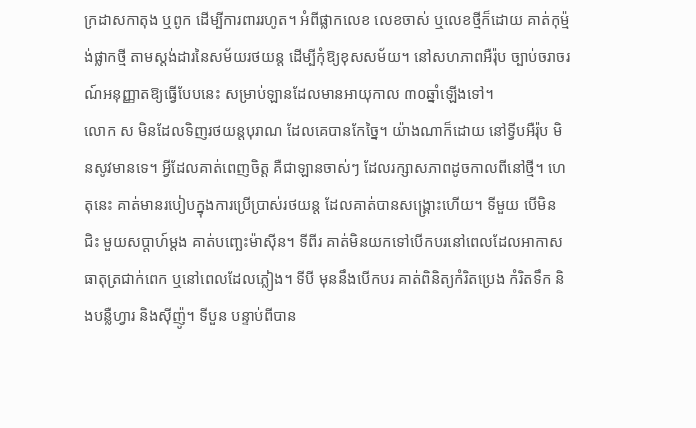ក្រដាសកាតុង ឬពូក ដើម្បីការពាររហូត។ អំពីផ្លាកលេខ លេខចាស់ ឬលេខថ្មីក៏ដោយ គាត់កុម្ម៉ង់ផ្លាកថ្មី តាមស្តង់ដារនៃសម័យរថយន្ដ ដើម្បីកុំឱ្យខុសសម័យ។ នៅសហភាពអឺរ៉ុប ច្បាប់ចរាចរណ៍អនុញ្ញាតឱ្យធ្វើបែបនេះ សម្រាប់ឡានដែលមានអាយុកាល ៣០ឆ្នាំឡើងទៅ។
លោក ស មិនដែលទិញរថយន្ដបុរាណ ដែលគេបានកែច្នៃ។ យ៉ាងណាក៏ដោយ នៅទ្វីបអឺរ៉ុប មិនសូវមានទេ។ អ្វីដែលគាត់ពេញចិត្ត គឺជាឡានចាស់ៗ ដែលរក្សាសភាពដូចកាលពីនៅថ្មី។ ហេតុនេះ គាត់មានរបៀបក្នុងការប្រើប្រាស់រថយន្ដ ដែលគាត់បានសង្គ្រោះហើយ។ ទីមួយ បើមិនជិះ មួយសប្ដាហ៍ម្ដង គាត់បញ្ឆេះម៉ាស៊ីន។ ទីពីរ គាត់មិនយកទៅបើកបរនៅពេលដែលអាកាសធាតុត្រជាក់ពេក ឬនៅពេលដែលភ្លៀង។ ទីបី មុននឹងបើកបរ គាត់ពិនិត្យកំរិតប្រេង កំរិតទឹក និងបន្លឺហ្វារ និងស៊ីញ៉ូ។ ទីបួន បន្ទាប់ពីបាន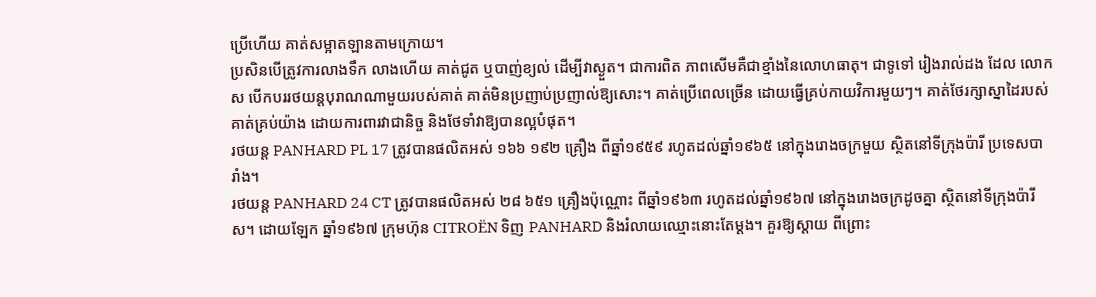ប្រើហើយ គាត់សម្អាតឡានតាមក្រោយ។
ប្រសិនបើត្រូវការលាងទឹក លាងហើយ គាត់ជូត ឬបាញ់ខ្យល់ ដើម្បីវាស្ងួត។ ជាការពិត ភាពសើមគឺជាខ្មាំងនៃលោហធាតុ។ ជាទូទៅ រៀងរាល់ដង ដែល លោក ស បើកបររថយន្ដបុរាណណាមួយរបស់គាត់ គាត់មិនប្រញាប់ប្រញាល់ឱ្យសោះ។ គាត់ប្រើពេលច្រើន ដោយធ្វើគ្រប់កាយវិការមួយៗ។ គាត់ថែរក្សាស្នាដៃរបស់គាត់គ្រប់យ៉ាង ដោយការពារវាជានិច្ច និងថែទាំវាឱ្យបានល្អបំផុត។
រថយន្ដ PANHARD PL 17 ត្រូវបានផលិតអស់ ១៦៦ ១៩២ គ្រឿង ពីឆ្នាំ១៩៥៩ រហូតដល់ឆ្នាំ១៩៦៥ នៅក្នុងរោងចក្រមួយ ស្ថិតនៅទីក្រុងប៉ារី ប្រទេសបារាំង។
រថយន្ដ PANHARD 24 CT ត្រូវបានផលិតអស់ ២៨ ៦៥១ គ្រឿងប៉ុណ្ណោះ ពីឆ្នាំ១៩៦៣ រហូតដល់ឆ្នាំ១៩៦៧ នៅក្នុងរោងចក្រដូចគ្នា ស្ថិតនៅទីក្រុងប៉ារីស។ ដោយឡែក ឆ្នាំ១៩៦៧ ក្រុមហ៊ុន CITROËN ទិញ PANHARD និងរំលាយឈ្មោះនោះតែម្ដង។ គួរឱ្យស្ដាយ ពីព្រោះ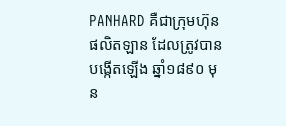PANHARD គឺជាក្រុមហ៊ុនផលិតឡាន ដែលត្រូវបានបង្កើតឡើង ឆ្នាំ១៨៩០ មុន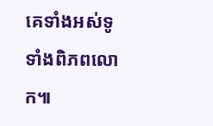គេទាំងអស់ទូទាំងពិភពលោក៕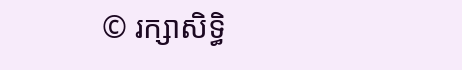© រក្សាសិទ្ធិ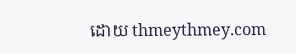ដោយ thmeythmey.com